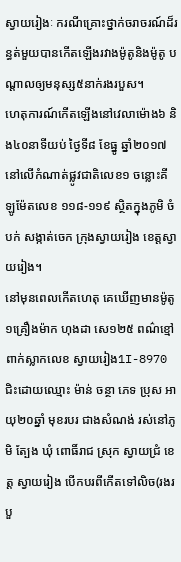ស្វាយរៀងៈ ករណីគ្រោះថ្នាក់ចរាចរណ៍ដ៏រន្ធត់មួយបានកើតឡើងរវាងម៉ូតូនិងម៉ូតូ បណ្តាលឲ្យមនុស្ស៥នាក់រងរបួស។
ហេតុការណ៍កើតឡើងនៅវេលាម៉ោង៦ និង៤០នាទីយប់ ថ្ងៃទី៨ ខែធ្នូ ឆ្នាំ២០១៧ នៅលើកំណាត់ផ្លូវជាតិលេខ១ ចន្លោះគីឡូម៉ែតលេខ ១១៨-១១៩ ស្ថិតក្នុងភូមិ ចំបក់ សង្កាត់ចេក ក្រុងស្វាយរៀង ខេត្តស្វាយរៀង។
នៅមុនពេលកើតហេតុ គេឃើញមានម៉ូតូ១គ្រឿងម៉ាក ហុងដា សេ១២៥ ពណ៌ខ្មៅ ពាក់ស្លាកលេខ ស្វាយរៀង1I-8970 ជិះដោយឈ្មោះ ម៉ាន់ ចន្ថា ភេទ ប្រុស អាយុ២០ឆ្នាំ មុខរបរ ជាងសំណង់ រស់នៅភូមិ ត្បែង ឃុំ ពោធិ៍រាជ ស្រុក ស្វាយជ្រំ ខេត្ត ស្វាយរៀង បើកបរពីកើតទៅលិច(រងរបួ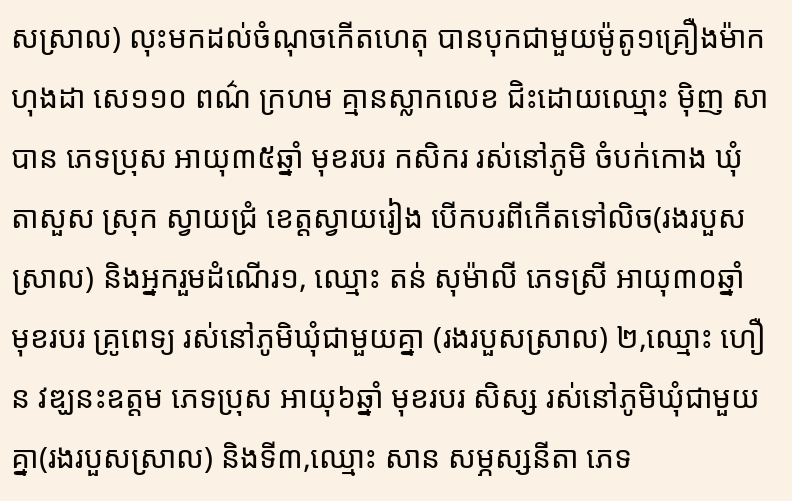សស្រាល) លុះមកដល់ចំណុចកើតហេតុ បានបុកជាមួយម៉ូតូ១គ្រឿងម៉ាក ហុងដា សេ១១០ ពណ៌ ក្រហម គ្មានស្លាកលេខ ជិះដោយឈ្មោះ ម៉ិញ សាបាន ភេទប្រុស អាយុ៣៥ឆ្នាំ មុខរបរ កសិករ រស់នៅភូមិ ចំបក់កោង ឃុំ តាសួស ស្រុក ស្វាយជ្រំ ខេត្តស្វាយរៀង បើកបរពីកើតទៅលិច(រងរបួសស្រាល) និងអ្នករួមដំណើរ១, ឈ្មោះ តន់ សុម៉ាលី ភេទស្រី អាយុ៣០ឆ្នាំ មុខរបរ គ្រូពេទ្យ រស់នៅភូមិឃុំជាមួយគ្នា (រងរបួសស្រាល) ២,ឈ្មោះ ហឿន វឌ្ឃនះឧត្ដម ភេទប្រុស អាយុ៦ឆ្នាំ មុខរបរ សិស្ស រស់នៅភូមិឃុំជាមួយគ្នា(រងរបួសស្រាល) និងទី៣,ឈ្មោះ សាន សម្ភស្សនីតា ភេទ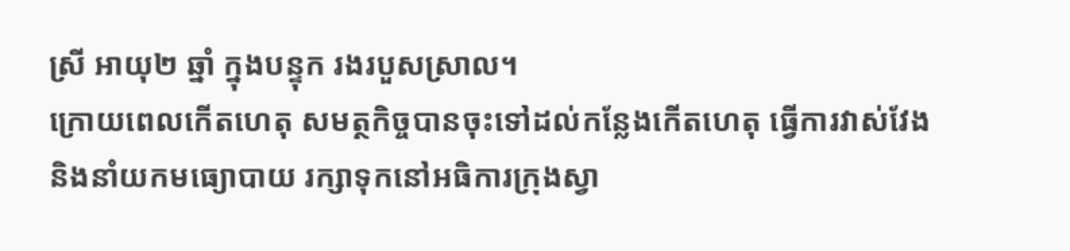ស្រី អាយុ២ ឆ្នាំ ក្នុងបន្ទុក រងរបួសស្រាល។
ក្រោយពេលកើតហេតុ សមត្ថកិច្ចបានចុះទៅដល់កន្លែងកើតហេតុ ធ្វើការវាស់វែងនិងនាំយកមធ្យោបាយ រក្សាទុកនៅអធិការក្រុងស្វា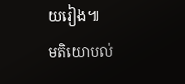យរៀង៕
មតិយោបល់